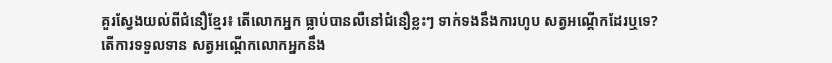គួរស្វែងយល់ពីជំនឿខ្មែរ៖ តើលោកអ្នក ធ្លាប់បានលឺនៅជំនឿខ្លះៗ ទាក់ទងនឹងការហូប សត្វអណ្តើកដែរឬទេ? តើការទទួលទាន សត្វអណ្តើកលោកអ្នកនឹង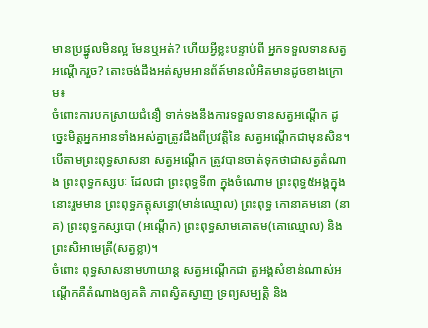មានប្រផ្នូលមិនល្អ មែនឬអត់? ហើយអ្វីខ្លះបន្ទាប់ពី អ្នកទទួលទានសត្វអណ្តើករួច? តោះចង់ដឹងអត់សូមអានព័ត៍មានលំអិតមានដូចខាងក្រោម៖
ចំពោះការបកស្រាយជំនឿ ទាក់ទងនឹងការទទួលទានសត្វអណ្តើក ដូច្នេះមិត្តអ្នកអានទាំងអស់គ្នាត្រូវដឹងពីប្រវត្តិនៃ សត្វអណ្តើកជាមុនសិន។បើតាមព្រះពុទ្ធសាសនា សត្វអណ្តើក ត្រូវបានចាត់ទុកថាជាសត្វតំណាង ព្រះពុទ្ធកស្សបៈ ដែលជា ព្រះពុទ្ធទី៣ ក្នុងចំណោម ព្រះពុទ្ធ៥អង្គក្នុងនោះរួមមាន ព្រះពុទ្ធភត្តុសន្ធោ(មាន់ឈ្មោល) ព្រះពុទ្ធ កោនាគមនោ (នាគ) ព្រះពុទ្ធកស្សបោ (អណ្តើក) ព្រះពុទ្ធសាមគោតម(គោឈ្មោល) និងព្រះសិអាមេត្រី(សត្វខ្លា)។
ចំពោះ ពុទ្ធសាសនាមហាយាន្ត សត្វអណ្តើកជា តួអង្គសំខាន់ណាស់អណ្តើកគឺតំណាងឲ្យគតិ ភាពស្វិតស្វាញ ទ្រព្យសម្បត្តិ និង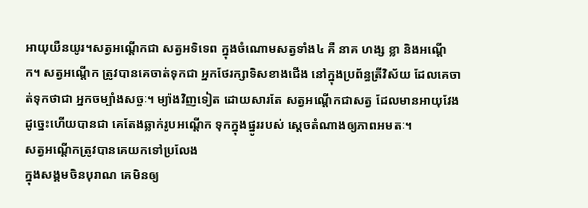អាយុយឺនយូរ។សត្វអណ្តើកជា សត្វអទិទេព ក្នុងចំណោមសត្វទាំង៤ គឺ នាគ ហង្ស ខ្លា និងអណ្តើក។ សត្វអណ្តើក ត្រូវបានគេចាត់ទុកជា អ្នកថែរក្សាទិសខាងជើង នៅក្នុងប្រព័ន្ធត្រីវិស័យ ដែលគេចាត់ទុកថាជា អ្នកចម្បាំងសច្ចៈ។ ម្យ៉ាងវិញទៀត ដោយសារតែ សត្វអណ្តើកជាសត្វ ដែលមានអាយុវែង ដូច្នេះហើយបានជា គេតែងឆ្លាក់រូបអណ្តើក ទុកក្នុងផ្នូររបស់ ស្តេចតំណាងឲ្យភាពអមតៈ។
សត្វអណ្តើកត្រូវបានគេយកទៅប្រលែង
ក្នុងសង្គមចិនបុរាណ គេមិនឲ្យ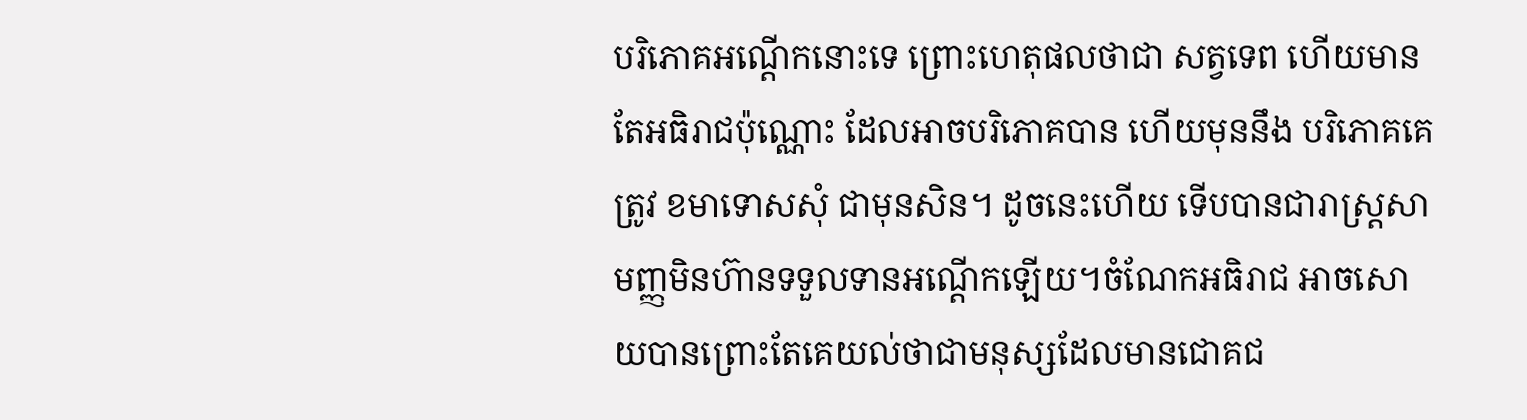បរិភោគអណ្តើកនោះទេ ព្រោះហេតុផលថាជា សត្វទេព ហើយមានតែអធិរាជប៉ុណ្ណោះ ដែលអាចបរិភោគបាន ហើយមុននឹង បរិភោគគេត្រូវ ខមាទោសសុំ ជាមុនសិន។ ដូចនេះហើយ ទើបបានជារាស្ត្រសាមញ្ញមិនហ៊ានទទួលទានអណ្តើកឡើយ។ចំណែកអធិរាជ អាចសោយបានព្រោះតែគេយល់ថាជាមនុស្សដែលមានជោគជ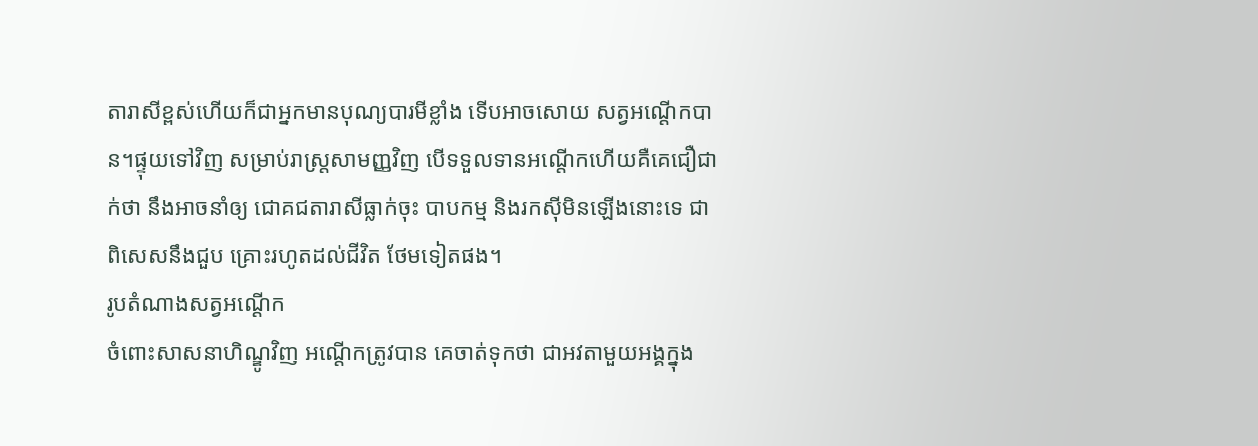តារាសីខ្ពស់ហើយក៏ជាអ្នកមានបុណ្យបារមីខ្លាំង ទើបអាចសោយ សត្វអណ្តើកបាន។ផ្ទុយទៅវិញ សម្រាប់រាស្ត្រសាមញ្ញវិញ បើទទួលទានអណ្តើកហើយគឺគេជឿជាក់ថា នឹងអាចនាំឲ្យ ជោគជតារាសីធ្លាក់ចុះ បាបកម្ម និងរកស៊ីមិនឡើងនោះទេ ជាពិសេសនឹងជួប គ្រោះរហូតដល់ជីវិត ថែមទៀតផង។
រូបតំណាងសត្វអណ្ដើក
ចំពោះសាសនាហិណ្ឌូវិញ អណ្តើកត្រូវបាន គេចាត់ទុកថា ជាអវតាមួយអង្គក្នុង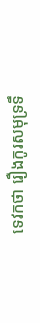ទេវកថា រឿងកូរសមុទ្រទឹ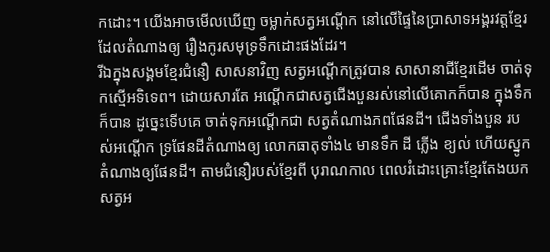កដោះ។ យើងអាចមើលឃើញ ចម្លាក់សត្វអណ្តើក នៅលើផ្ទៃនៃប្រាសាទអង្គរវត្តខ្មែរ ដែលតំណាងឲ្យ រឿងកូរសមុទ្រទឹកដោះផងដែរ។
រីឯក្នុងសង្គមខ្មែរជំនឿ សាសនាវិញ សត្វអណ្តើកត្រូវបាន សាសានាជីខ្មែរដើម ចាត់ទុកស្មើអទិទេព។ ដោយសារតែ អណ្តើកជាសត្វជើងបួនរស់នៅលើគោកក៏បាន ក្នុងទឹកក៏បាន ដូច្នេះទើបគេ ចាត់ទុកអណ្តើកជា សត្វតំណាងភពផែនដី។ ជើងទាំងបួន របស់អណ្តើក ទ្រផែនដីតំណាងឲ្យ លោកធាតុទាំង៤ មានទឹក ដី ភ្លើង ខ្យល់ ហើយស្នូកតំណាងឲ្យផែនដី។ តាមជំនឿរបស់ខ្មែរពី បុរាណកាល ពេលរំដោះគ្រោះខ្មែរតែងយកសត្វអ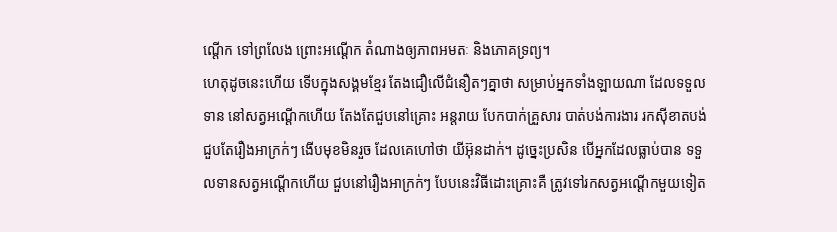ណ្តើក ទៅព្រលែង ព្រោះអណ្តើក តំណាងឲ្យភាពអមតៈ និងភោគទ្រព្យ។
ហេតុដូចនេះហើយ ទើបក្នុងសង្គមខ្មែរ តែងជឿលើជំនឿតៗគ្នាថា សម្រាប់អ្នកទាំងឡាយណា ដែលទទួលទាន នៅសត្វអណ្តើកហើយ តែងតែជួបនៅគ្រោះ អន្តរាយ បែកបាក់គ្រួសារ បាត់បង់ការងារ រកស៊ីខាតបង់ ជួបតែរឿងអាក្រក់ៗ ងើបមុខមិនរួច ដែលគេហៅថា យីអ៊ុនដាក់។ ដូច្នេះប្រសិន បើអ្នកដែលធ្លាប់បាន ទទួលទានសត្វអណ្តើកហើយ ជួបនៅរឿងអាក្រក់ៗ បែបនេះវិធីដោះគ្រោះគឺ ត្រូវទៅរកសត្វអណ្តើកមួយទៀត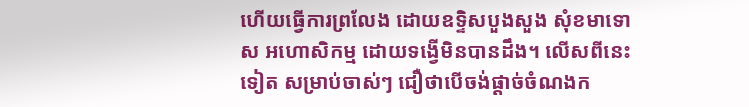ហើយធ្វើការព្រលែង ដោយឧទ្ទិសបួងសួង សុំខមាទោស អហោសិកម្ម ដោយទង្វើមិនបានដឹង។ លើសពីនេះទៀត សម្រាប់ចាស់ៗ ជឿថាបើចង់ផ្តាច់ចំណងក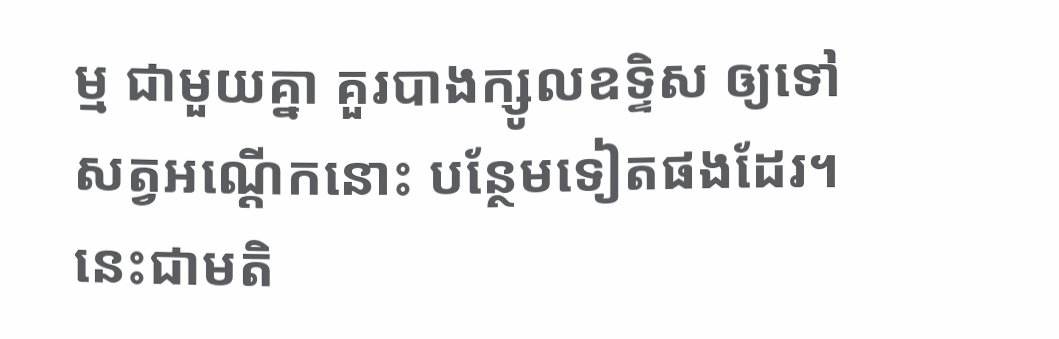ម្ម ជាមួយគ្នា គួរបាងក្សូលឧទ្ទិស ឲ្យទៅសត្វអណ្តើកនោះ បន្ថែមទៀតផងដែរ។
នេះជាមតិ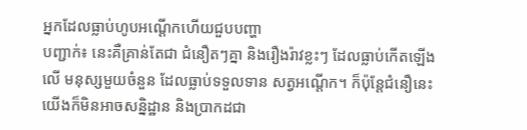អ្នកដែលធ្លាប់ហូបអណ្តើកហើយជួបបញ្ហា
បញ្ជាក់៖ នេះគឺគ្រាន់តែជា ជំនឿតៗគ្នា និងរឿងរ៉ាវខ្លះៗ ដែលធ្លាប់កើតឡើងលើ មនុស្សមួយចំនួន ដែលធ្លាប់ទទួលទាន សត្វអណ្តើក។ ក៏ប៉ុន្តែជំនឿនេះ យើងក៏មិនអាចសន្និដ្ឋាន និងប្រាកដជា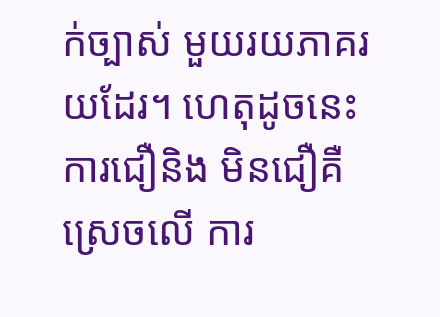ក់ច្បាស់ មួយរយភាគរយដែរ។ ហេតុដូចនេះ ការជឿនិង មិនជឿគឺស្រេចលើ ការ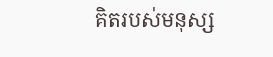គិតរបស់មនុស្ស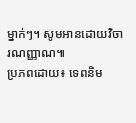ម្នាក់ៗ។ សូមអានដោយវិចារណញ្ញាណ៕
ប្រភពដោយ៖ ទេពនិម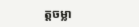ត្តចម្លា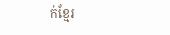ក់ខ្មែរ